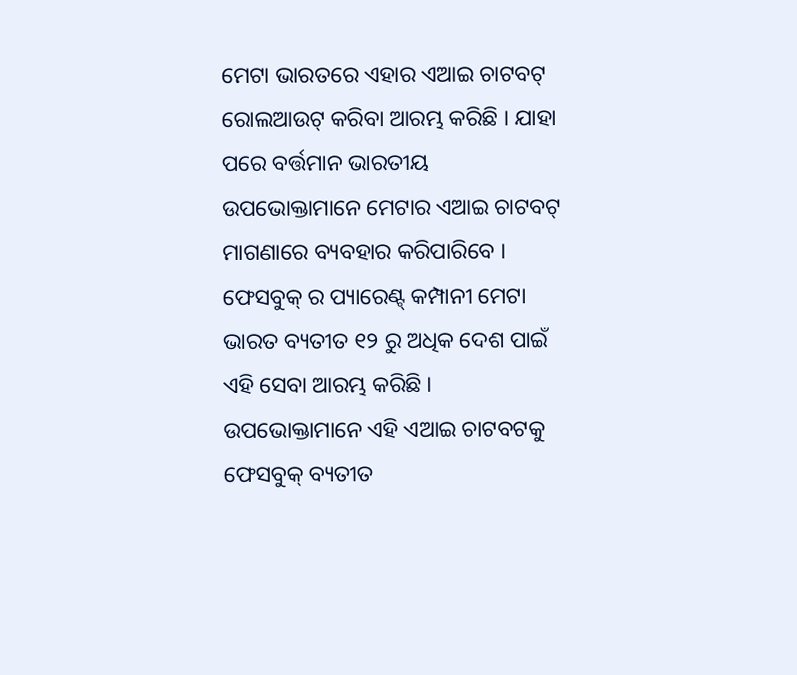ମେଟା ଭାରତରେ ଏହାର ଏଆଇ ଚାଟବଟ୍ ରୋଲଆଉଟ୍ କରିବା ଆରମ୍ଭ କରିଛି । ଯାହା ପରେ ବର୍ତ୍ତମାନ ଭାରତୀୟ ଉପଭୋକ୍ତାମାନେ ମେଟାର ଏଆଇ ଚାଟବଟ୍ ମାଗଣାରେ ବ୍ୟବହାର କରିପାରିବେ । ଫେସବୁକ୍ ର ପ୍ୟାରେଣ୍ଟ୍ କମ୍ପାନୀ ମେଟା ଭାରତ ବ୍ୟତୀତ ୧୨ ରୁ ଅଧିକ ଦେଶ ପାଇଁ ଏହି ସେବା ଆରମ୍ଭ କରିଛି ।
ଉପଭୋକ୍ତାମାନେ ଏହି ଏଆଇ ଚାଟବଟକୁ ଫେସବୁକ୍ ବ୍ୟତୀତ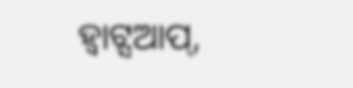ହ୍ୱାଟ୍ସଆପ୍,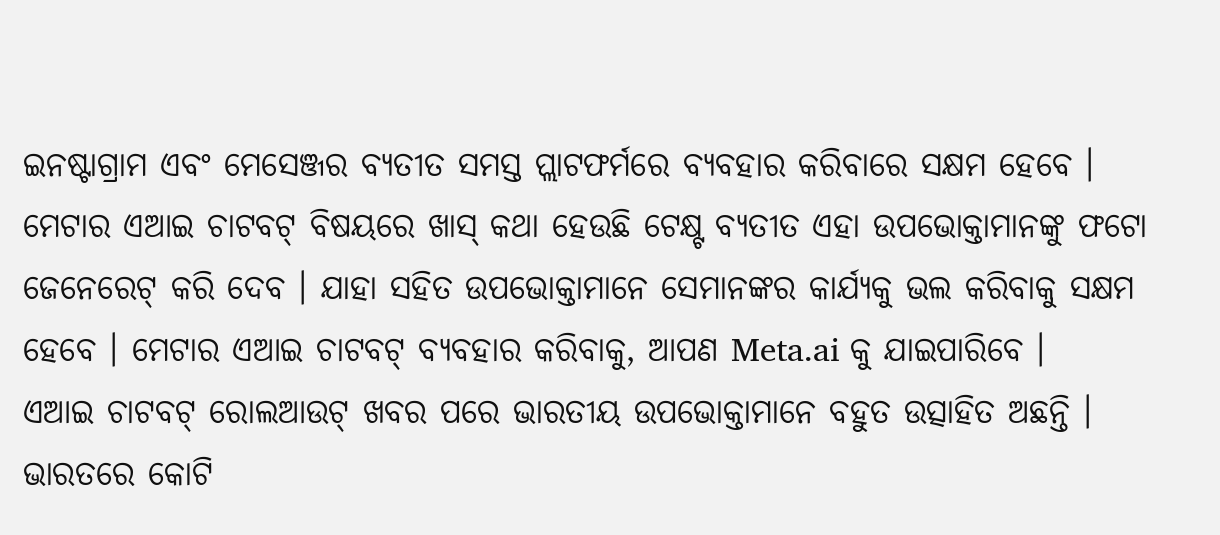ଇନଷ୍ଟାଗ୍ରାମ ଏବଂ ମେସେଞ୍ଜର ବ୍ୟତୀତ ସମସ୍ତ ପ୍ଲାଟଫର୍ମରେ ବ୍ୟବହାର କରିବାରେ ସକ୍ଷମ ହେବେ ।
ମେଟାର ଏଆଇ ଚାଟବଟ୍ ବିଷୟରେ ଖାସ୍ କଥା ହେଉଛି ଟେକ୍ଷ୍ଟ ବ୍ୟତୀତ ଏହା ଉପଭୋକ୍ତାମାନଙ୍କୁ ଫଟୋ ଜେନେରେଟ୍ କରି ଦେବ । ଯାହା ସହିତ ଉପଭୋକ୍ତାମାନେ ସେମାନଙ୍କର କାର୍ଯ୍ୟକୁ ଭଲ କରିବାକୁ ସକ୍ଷମ ହେବେ । ମେଟାର ଏଆଇ ଚାଟବଟ୍ ବ୍ୟବହାର କରିବାକୁ, ଆପଣ Meta.ai କୁ ଯାଇପାରିବେ ।
ଏଆଇ ଚାଟବଟ୍ ରୋଲଆଉଟ୍ ଖବର ପରେ ଭାରତୀୟ ଉପଭୋକ୍ତାମାନେ ବହୁତ ଉତ୍ସାହିତ ଅଛନ୍ତି । ଭାରତରେ କୋଟି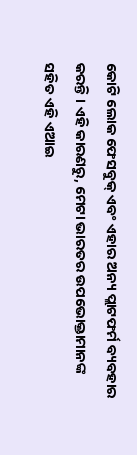କୋଟି ଲୋକ ଫେସବୁକ୍ ଏବଂ ଏହାର ଅନ୍ୟ ପ୍ଲାଟଫର୍ମ ବ୍ୟବହାର କରନ୍ତି । ଏହି କାରଣରୁ, ମେଟା ଭାରତର ଉପଭୋକ୍ତାମାନଙ୍କ ସହିତ ଏହି ଏଆଇ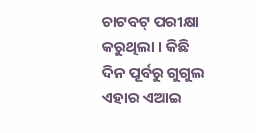ଚାଟବଟ୍ ପରୀକ୍ଷା କରୁଥିଲା । କିଛି ଦିନ ପୂର୍ବରୁ ଗୁଗୁଲ ଏହାର ଏଆଇ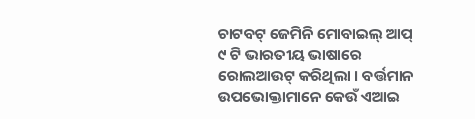ଚାଟବଟ୍ ଜେମିନି ମୋବାଇଲ୍ ଆପ୍ ୯ ଟି ଭାରତୀୟ ଭାଷାରେ ରୋଲଆଉଟ୍ କରିଥିଲା । ବର୍ତ୍ତମାନ ଉପଭୋକ୍ତାମାନେ କେଉଁ ଏଆଇ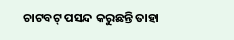ଚାଟବଟ୍ ପସନ୍ଦ କରୁଛନ୍ତି ତାହା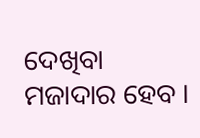ଦେଖିବା ମଜାଦାର ହେବ ।